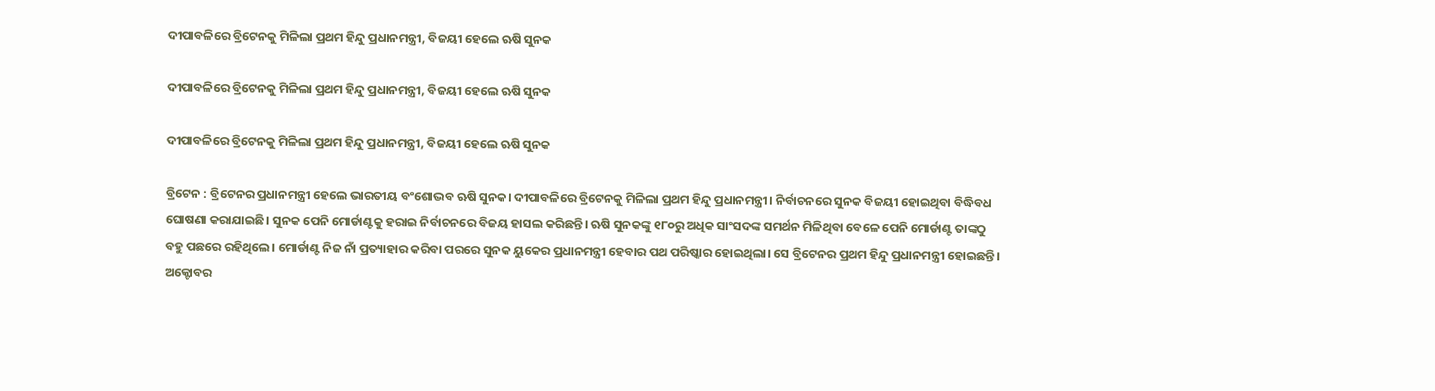ଦୀପାବଳିରେ ବ୍ରିଟେନକୁ ମିଳିଲା ପ୍ରଥମ ହିନ୍ଦୁ ପ୍ରଧାନମନ୍ତ୍ରୀ, ବିଜୟୀ ହେଲେ ଋଷି ସୁନକ

ଦୀପାବଳିରେ ବ୍ରିଟେନକୁ ମିଳିଲା ପ୍ରଥମ ହିନ୍ଦୁ ପ୍ରଧାନମନ୍ତ୍ରୀ, ବିଜୟୀ ହେଲେ ଋଷି ସୁନକ

ଦୀପାବଳିରେ ବ୍ରିଟେନକୁ ମିଳିଲା ପ୍ରଥମ ହିନ୍ଦୁ ପ୍ରଧାନମନ୍ତ୍ରୀ, ବିଜୟୀ ହେଲେ ଋଷି ସୁନକ

ବ୍ରିଟେନ : ବ୍ରିଟେନର ପ୍ରଧାନମନ୍ତ୍ରୀ ହେଲେ ଭାରତୀୟ ବଂଶୋଦ୍ଭବ ଋଷି ସୁନକ। ଦୀପାବଳିରେ ବ୍ରିଟେନକୁ ମିଳିଲା ପ୍ରଥମ ହିନ୍ଦୁ ପ୍ରଧାନମନ୍ତ୍ରୀ। ନିର୍ବାଚନରେ ସୁନକ ବିଜୟୀ ହୋଇଥିବା ବିଦ୍ଧିବଧ ଘୋଷଣା କରାଯାଇଛି। ସୁନକ ପେନି ମୋର୍ଡାଣ୍ଟକୁ ହରାଇ ନିର୍ବାଚନରେ ବିଜୟ ହାସଲ କରିଛନ୍ତି। ଋଷି ସୁନକଙ୍କୁ ୧୮୦ରୁ ଅଧିକ ସାଂସଦଙ୍କ ସମର୍ଥନ ମିଳିଥିବା ବେଳେ ପେନି ମୋର୍ଡାଣ୍ଟ ତାଙ୍କଠୁ ବହୁ ପଛରେ ରହିଥିଲେ। ମୋର୍ଡାଣ୍ଟ ନିଜ ନାଁ ପ୍ରତ୍ୟାହାର କରିବା ପରରେ ସୁନକ ୟୁକେର ପ୍ରଧାନମନ୍ତ୍ରୀ ହେବାର ପଥ ପରିଷ୍କାର ହୋଇଥିଲା। ସେ ବ୍ରିଟେନର ପ୍ରଥମ ହିନ୍ଦୁ ପ୍ରଧାନମନ୍ତ୍ରୀ ହୋଇଛନ୍ତି। ଅକ୍ଟୋବର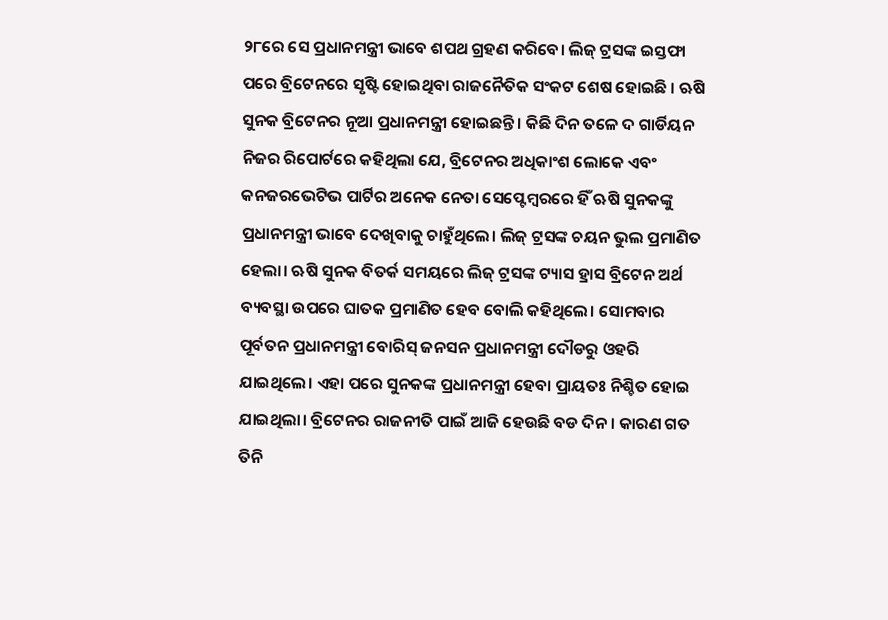୨୮ରେ ସେ ପ୍ରଧାନମନ୍ତ୍ରୀ ଭାବେ ଶପଥ ଗ୍ରହଣ କରିବେ। ଲିଜ୍ ଟ୍ରସଙ୍କ ଇସ୍ତଫା ପରେ ବ୍ରିଟେନରେ ସୃଷ୍ଟି ହୋଇଥିବା ରାଜନୈତିକ ସଂକଟ ଶେଷ ହୋଇଛି । ଋଷି ସୁନକ ବ୍ରିଟେନର ନୂଆ ପ୍ରଧାନମନ୍ତ୍ରୀ ହୋଇଛନ୍ତି । କିଛି ଦିନ ତଳେ ଦ ଗାର୍ଡିୟନ ନିଜର ରିପୋର୍ଟରେ କହିଥିଲା ଯେ, ବ୍ରିଟେନର ଅଧିକାଂଶ ଲୋକେ ଏବଂ କନଜରଭେଟିଭ ପାର୍ଟିର ଅନେକ ନେତା ସେପ୍ଟେମ୍ୱରରେ ହିଁ ଋଷି ସୁନକଙ୍କୁ ପ୍ରଧାନମନ୍ତ୍ରୀ ଭାବେ ଦେଖିବାକୁ ଚାହୁଁଥିଲେ। ଲିଜ୍ ଟ୍ରସଙ୍କ ଚୟନ ଭୁଲ ପ୍ରମାଣିତ ହେଲା। ଋଷି ସୁନକ ବିତର୍କ ସମୟରେ ଲିଜ୍ ଟ୍ରସଙ୍କ ଟ୍ୟାସ ହ୍ରାସ ବ୍ରିଟେନ ଅର୍ଥ ବ୍ୟବସ୍ଥା ଉପରେ ଘାତକ ପ୍ରମାଣିତ ହେବ ବୋଲି କହିଥିଲେ। ସୋମବାର ପୂର୍ବତନ ପ୍ରଧାନମନ୍ତ୍ରୀ ବୋରିସ୍ ଜନସନ ପ୍ରଧାନମନ୍ତ୍ରୀ ଦୌଡରୁ ଓହରି ଯାଇଥିଲେ। ଏହା ପରେ ସୁନକଙ୍କ ପ୍ରଧାନମନ୍ତ୍ରୀ ହେବା ପ୍ରାୟତଃ ନିଶ୍ଚିତ ହୋଇ ଯାଇଥିଲା। ବ୍ରିଟେନର ରାଜନୀତି ପାଇଁ ଆଜି ହେଉଛି ବଡ ଦିନ। କାରଣ ଗତ ତିନି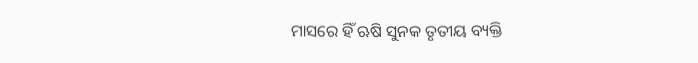ମାସରେ ହିଁ ଋଷି ସୁନକ ତୃତୀୟ ବ୍ୟକ୍ତି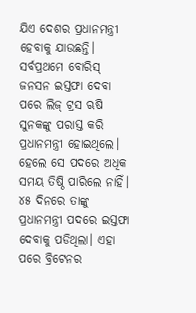ଯିଏ ଦେଶର ପ୍ରଧାନମନ୍ତ୍ରୀ ହେବାକୁ ଯାଉଛନ୍ତି। ସର୍ବପ୍ରଥମେ ବୋରିସ୍ ଜନସନ ଇସ୍ତଫା ଦେବା ପରେ ଲିଜ୍ ଟ୍ରସ ଋଷି ସୁନକଙ୍କୁ ପରାସ୍ତ କରି ପ୍ରଧାନମନ୍ତ୍ରୀ ହୋଇଥିଲେ। ହେଲେ ସେ ପଦରେ ଅଧିକ ସମୟ ତିଷ୍ଠି ପାରିଲେ ନାହିଁ। ୪୫ ଦିନରେ ତାଙ୍କୁ ପ୍ରଧାନମନ୍ତ୍ରୀ ପଦରେ ଇସ୍ତଫା ଦେବାକୁ ପଡିଥିଲା। ଏହା ପରେ ବ୍ରିଟେନର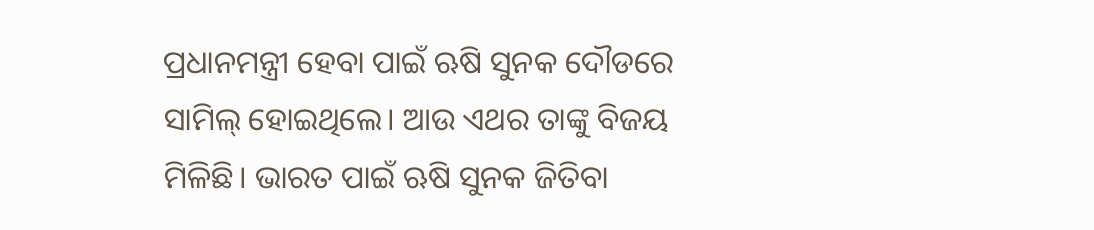ପ୍ରଧାନମନ୍ତ୍ରୀ ହେବା ପାଇଁ ଋଷି ସୁନକ ଦୌଡରେ ସାମିଲ୍ ହୋଇଥିଲେ। ଆଉ ଏଥର ତାଙ୍କୁ ବିଜୟ ମିଳିଛି। ଭାରତ ପାଇଁ ଋଷି ସୁନକ ଜିତିବା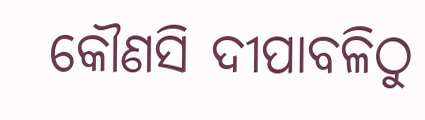କୌଣସି ଦୀପାବଳିଠୁ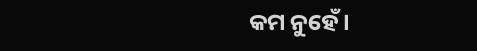କମ ନୁହେଁ।